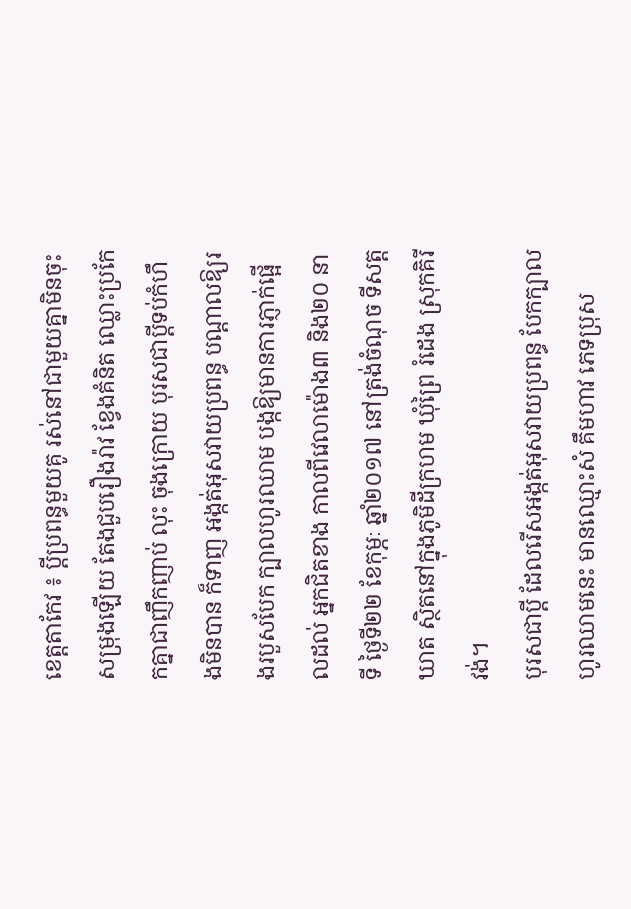ខេត្តតាកែវ ៖ ប្តីប្រពន្ធមួយគូ រស់នៅជាមួយគ្នាមិនចុះសម្រុងឡើយ តែងជួបរឿងរ៉ាវ ខ្វែងគំនិត ឈ្លោះប្រកែកគ្នាជាញឹកញាប់ លុះ ចុងក្រោយ បុរសជាប្តីទប់កំហឹងមិនបាន ក៏ទាញ អង្កត់អុសវាយប្រពន្ធ បណ្តាលឱ្យរងរបួសបែក ក្បាលហូរឈាម បង្កឱ្យមានការភ្ញាក់ផ្អើលដល់ អ្នកជិតខាង កាលពីវេលាម៉ោង៣ និង២០ នាទី ថ្ងៃទី២២ ខែកុម្ភៈ ឆ្នាំ២០១៧ នៅត្រង់ចំណុច ទីសត្តឃាត ស្ថិតនៅក្នុងភូមិដីក្រហម ឃុំព្រៃ រំដេង ស្រុកគិរីវង់។
បុរសជាប្តី ដែលរើសអង្កត់អុសវាយប្រពន្ធ បែកក្បាលហូរឈាមនេះ មានឈ្មោះសំ គឹមហាវ ភេទប្រុស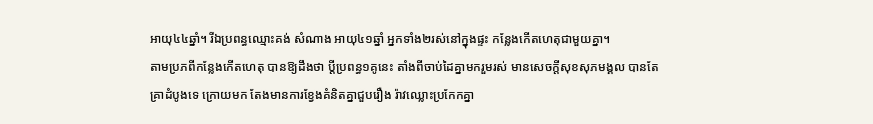អាយុ៤៤ឆ្នាំ។ រីឯប្រពន្ធឈ្មោះគង់ សំណាង អាយុ៤១ឆ្នាំ អ្នកទាំង២រស់នៅក្នុងផ្ទះ កន្លែងកើតហេតុជាមួយគ្នា។
តាមប្រភពីកន្លែងកើតហេតុ បានឱ្យដឹងថា ប្តីប្រពន្ធ១គូនេះ តាំងពីចាប់ដៃគ្នាមករួមរស់ មានសេចក្តីសុខសុភមង្គល បានតែគ្រាដំបូងទេ ក្រោយមក តែងមានការខ្វែងគំនិតគ្នាជួបរឿង រ៉ាវឈ្លោះប្រកែកគ្នា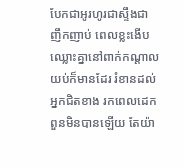បែកជាអូរហូរជាស្ទឹងជា ញឹកញាប់ ពេលខ្លះងើបឈ្លោះគ្នានៅពាក់កណ្តាលយប់ក៏មានដែរ រំខានដល់អ្នកជិតខាង រកពេលដេកពួនមិនបានឡើយ តែយ៉ា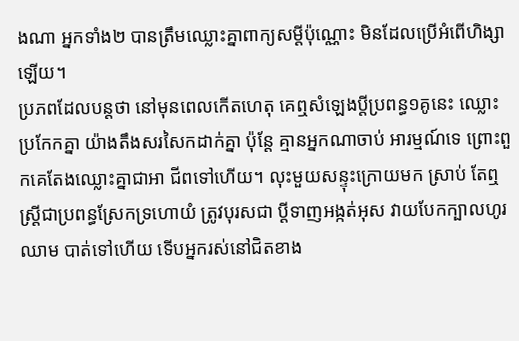ងណា អ្នកទាំង២ បានត្រឹមឈ្លោះគ្នាពាក្យសម្តីប៉ុណ្ណោះ មិនដែលប្រើអំពើហិង្សាឡើយ។
ប្រភពដែលបន្តថា នៅមុនពេលកើតហេតុ គេឮសំឡេងប្តីប្រពន្ធ១គូនេះ ឈ្លោះប្រកែកគ្នា យ៉ាងតឹងសរសៃកដាក់គ្នា ប៉ុន្តែ គ្មានអ្នកណាចាប់ អារម្មណ៍ទេ ព្រោះពួកគេតែងឈ្លោះគ្នាជាអា ជីពទៅហើយ។ លុះមួយសន្ទុះក្រោយមក ស្រាប់ តែឮស្ត្រីជាប្រពន្ធស្រែកទ្រហោយំ ត្រូវបុរសជា ប្តីទាញអង្កត់អុស វាយបែកក្បាលហូរឈាម បាត់ទៅហើយ ទើបអ្នករស់នៅជិតខាង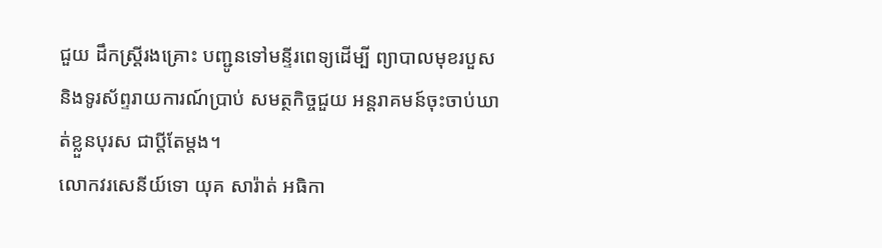ជួយ ដឹកស្ត្រីរងគ្រោះ បញ្ជូនទៅមន្ទីរពេទ្យដើម្បី ព្យាបាលមុខរបួស និងទូរស័ព្ទរាយការណ៍ប្រាប់ សមត្ថកិច្ចជួយ អន្តរាគមន៍ចុះចាប់ឃាត់ខ្លួនបុរស ជាប្តីតែម្តង។
លោកវរសេនីយ៍ទោ យុគ សារ៉ាត់ អធិកា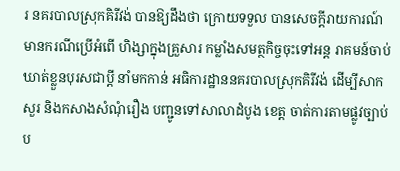រ នគរបាលស្រុកគិរីវង់ បានឱ្យដឹងថា ក្រោយទទួល បានសេចក្តីរាយការណ៍ មានករណីប្រើអំពើ ហិង្សាក្នុងគ្រួសារ កម្លាំងសមត្ថកិច្ចចុះទៅអន្ត រាគមន៍ចាប់ឃាត់ខ្លួនបុរសជាប្តី នាំមកកាន់ អធិការដ្ឋាននគរបាលស្រុកគិរីវង់ ដើម្បីសាកសួរ និងកសាងសំណុំរឿង បញ្ជូនទៅសាលាដំបូង ខេត្ត ចាត់ការតាមផ្លូវច្បាប់ប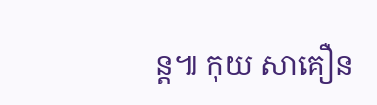ន្ត៕ កុយ សាគឿន